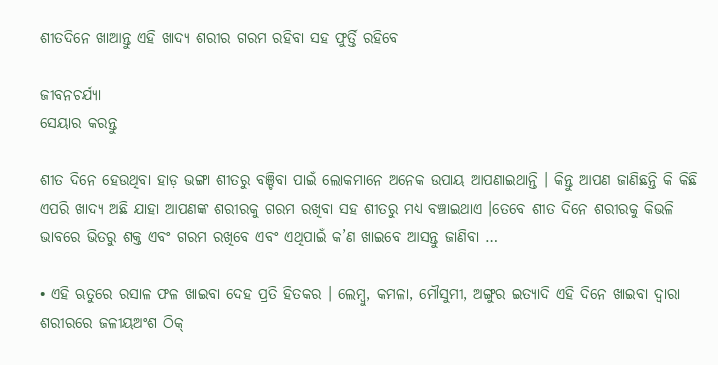ଶୀତଦିନେ ଖାଆନ୍ତୁ ଏହି ଖାଦ୍ୟ ଶରୀର ଗରମ ରହିବା ସହ ଫୁର୍ତ୍ତି ରହିବେ

ଜୀବନଚର୍ଯ୍ୟା
ସେୟାର କରନ୍ତୁ

ଶୀତ ଦିନେ ହେଉଥିବା ହାଡ଼ ଭଙ୍ଗା ଶୀତରୁ ବଞ୍ଚିବା ପାଇଁ ଲୋକମାନେ ଅନେକ ଉପାୟ ଆପଣାଇଥାନ୍ତି । କିନ୍ତୁ ଆପଣ ଜାଣିଛନ୍ତି କି କିଛି ଏପରି ଖାଦ୍ୟ ଅଛି ଯାହା ଆପଣଙ୍କ ଶରୀରକୁ ଗରମ ରଖିବା ସହ ଶୀତରୁ ମଧ୍ୟ ବଞ୍ଚାଇଥାଏ ।ତେବେ ଶୀତ ଦିନେ ଶରୀରକୁ କିଭଳି ଭାବରେ ଭିତରୁ ଶକ୍ତ ଏବଂ ଗରମ ରଖିବେ ଏବଂ ଏଥିପାଇଁ କ’ଣ ଖାଇବେ ଆସନ୍ତୁ ଜାଣିବା …

• ଏହି ଋତୁରେ ରସାଳ ଫଳ ଖାଇବା ଦେହ ପ୍ରତି ହିତକର । ଲେମ୍ବୁ, କମଳା, ମୌସୁମୀ, ଅଙ୍ଗୁର ଇତ୍ୟାଦି ଏହି ଦିନେ ଖାଇବା ଦ୍ୱାରା ଶରୀରରେ ଜଳୀୟଅଂଶ ଠିକ୍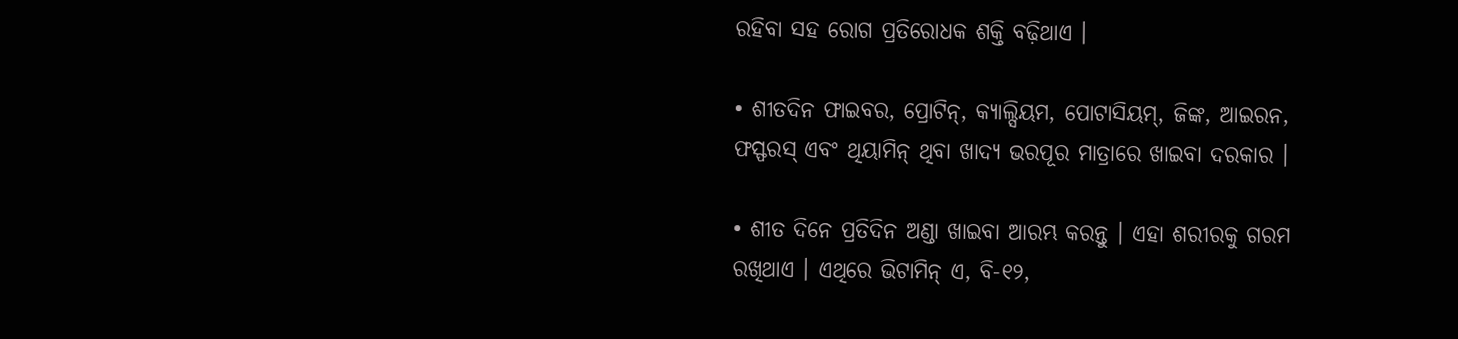ରହିବା ସହ ରୋଗ ପ୍ରତିରୋଧକ ଶକ୍ତି ବଢ଼ିଥାଏ ।

• ଶୀତଦିନ ଫାଇବର, ପ୍ରୋଟିନ୍, କ୍ୟାଲ୍ସିୟମ, ପୋଟାସିୟମ୍, ଜିଙ୍କ, ଆଇରନ, ଫସ୍ଫରସ୍ ଏବଂ ଥିୟାମିନ୍ ଥିବା ଖାଦ୍ୟ ଭରପୂର ମାତ୍ରାରେ ଖାଇବା ଦରକାର ।

• ଶୀତ ଦିନେ ପ୍ରତିଦିନ ଅଣ୍ଡା ଖାଇବା ଆରମ୍ଭ କରନ୍ତୁ । ଏହା ଶରୀରକୁ ଗରମ ରଖିଥାଏ । ଏଥିରେ ଭିଟାମିନ୍ ଏ, ବି-୧୨,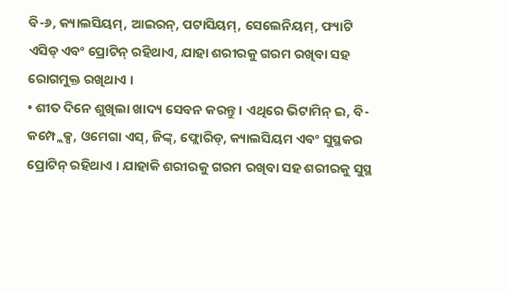ବି-୬, କ୍ୟାଲସିୟମ୍, ଆଇରନ୍, ପଟାସିୟମ୍, ସେଲେନିୟମ୍, ଫ୍ୟାଟି ଏସିଡ୍ ଏବଂ ପ୍ରୋଟିନ୍ ରହିଥାଏ, ଯାହା ଶରୀରକୁ ଗରମ ରଖିବା ସହ ରୋଗମୁକ୍ତ ରଖିଥାଏ ।
• ଶୀତ ଦିନେ ଶୁଖିଲା ଖାଦ୍ୟ ସେବନ କରନ୍ତୁ । ଏଥିରେ ଭିଟାମିନ୍ ଇ, ବି-କମ୍ପ୍ଲେକ୍ସ, ଓମେଗା ଏସ୍, ଜିଙ୍କ୍, ଫ୍ଲୋରିଡ୍, କ୍ୟାଲସିୟମ ଏବଂ ସୁସ୍ଥକର ପ୍ରୋଟିନ୍ ରହିଥାଏ । ଯାହାକି ଶରୀରକୁ ଗରମ ରଖିବା ସହ ଶରୀରକୁ ସୁସ୍ଥ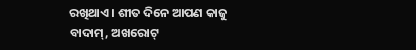ରଖିଥାଏ । ଶୀତ ଦିନେ ଆପଣ କାଜୁ ବାଦାମ୍, ଅଖରୋଟ୍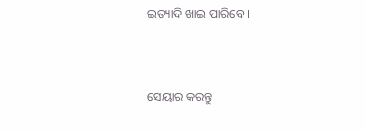ଇତ୍ୟାଦି ଖାଇ ପାରିବେ ।


ସେୟାର କରନ୍ତୁ